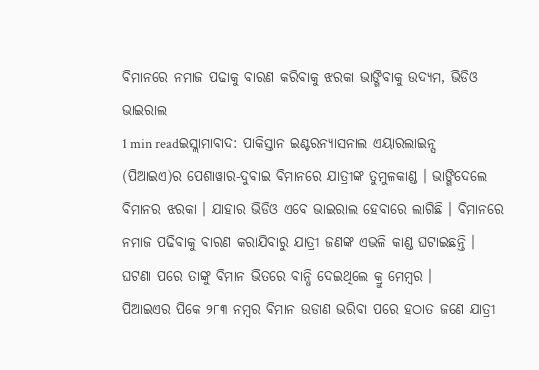ବିମାନରେ ନମାଜ ପଢାକୁ ବାରଣ କରିବାକୁ ଝରକା ଭାଙ୍ଗିବାକୁ ଉଦ୍ୟମ, ଭିଡିଓ ଭାଇରାଲ
1 min readଇସ୍ଲାମାବାଦ: ପାକିସ୍ତାନ ଇଣ୍ଟରନ୍ୟାସନାଲ ଏୟାରଲାଇନ୍ସ (ପିଆଇଏ)ର ପେଶାୱାର-ଦୁବାଇ ବିମାନରେ ଯାତ୍ରୀଙ୍କ ତୁମୁଳକାଣ୍ଡ । ଭାଙ୍ଗିଦେଲେ ବିମାନର ଝରକା । ଯାହାର ଭିଡିଓ ଏବେ ଭାଇରାଲ ହେବାରେ ଲାଗିଛି । ବିମାନରେ ନମାଜ ପଢିବାକୁ ବାରଣ କରାଯିବାରୁ ଯାତ୍ରୀ ଜଣଙ୍କ ଏଭଳି କାଣ୍ଡ ଘଟାଇଛନ୍ତି । ଘଟଣା ପରେ ତାଙ୍କୁ ବିମାନ ଭିତରେ ବାନ୍ଧି ଦେଇଥିଲେ କ୍ରୁ ମେମ୍ବର ।
ପିଆଇଏର ପିକେ ୨୮୩ ନମ୍ବର ବିମାନ ଉଡାଣ ଭରିବା ପରେ ହଠାତ ଜଣେ ଯାତ୍ରୀ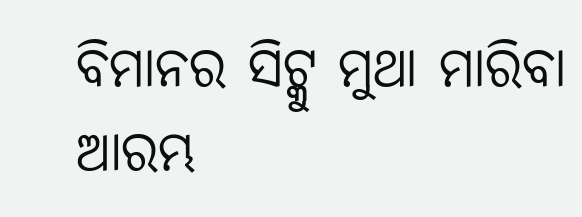ବିମାନର ସିଟ୍କୁ ମୁଥା ମାରିବା ଆରମ୍ଭ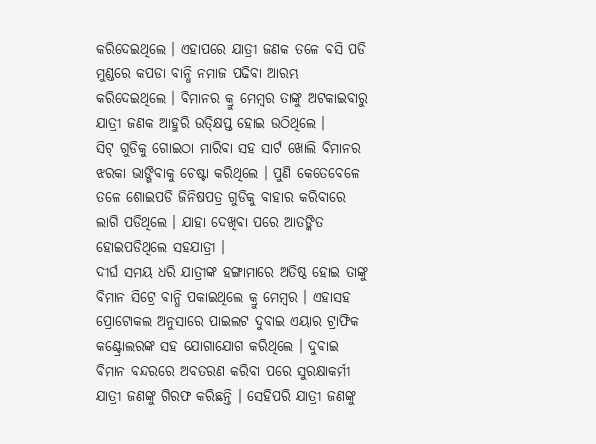କରିଦେଇଥିଲେ । ଏହାପରେ ଯାତ୍ରୀ ଜଣକ ତଳେ ବସି ପଡି ମୁଣ୍ଡରେ କପଡା ବାନ୍ଧି ନମାଜ ପଢିବା ଆରମ୍ଭ କରିଦେଇଥିଲେ । ବିମାନର କ୍ରୁ ମେମ୍ବର ତାଙ୍କୁ ଅଟକାଇବାରୁ ଯାତ୍ରୀ ଜଣକ ଆହୁରି ଉତ୍କ୍ଷିପ୍ତ ହୋଇ ଉଠିଥିଲେ ।
ସିଟ୍ ଗୁଡିକୁ ଗୋଇଠା ମାରିବା ସହ ସାର୍ଟ ଖୋଲି ବିମାନର ଝରକା ଭାଙ୍ଗିବାକୁ ଚେଷ୍ଟା କରିଥିଲେ । ପୁଣି କେତେବେଳେ ତଳେ ଶୋଇପଡି ଜିନିଷପତ୍ର ଗୁଡିକୁ ବାହାର କରିବାରେ ଲାଗି ପଡିଥିଲେ । ଯାହା ଦେଖିବା ପରେ ଆତଙ୍କିତ ହୋଇପଡିଥିଲେ ସହଯାତ୍ରୀ ।
ଦୀର୍ଘ ସମୟ ଧରି ଯାତ୍ରୀଙ୍କ ହଙ୍ଗାମାରେ ଅତିଷ୍ଠ ହୋଇ ତାଙ୍କୁ ବିମାନ ସିଟ୍ରେ ବାନ୍ଧି ପକାଇଥିଲେ କ୍ରୁ ମେମ୍ବର । ଏହାସହ ପ୍ରୋଟୋକଲ ଅନୁସାରେ ପାଇଲଟ ଦୁବାଇ ଏୟାର ଟ୍ରାଫିକ କଣ୍ଟ୍ରୋଲରଙ୍କ ସହ ଯୋଗାଯୋଗ କରିଥିଲେ । ଦୁବାଇ ବିମାନ ବନ୍ଦରରେ ଅବତରଣ କରିବା ପରେ ସୁରକ୍ଷାକର୍ମୀ ଯାତ୍ରୀ ଜଣଙ୍କୁ ଗିରଫ କରିଛନ୍ତି । ସେହିପରି ଯାତ୍ରୀ ଜଣଙ୍କୁ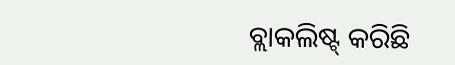ବ୍ଲାକଲିଷ୍ଟ୍ କରିଛି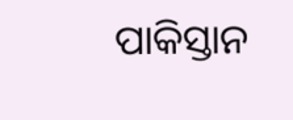ପାକିସ୍ତାନ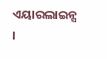ଏୟାରଲାଇନ୍ସ ।